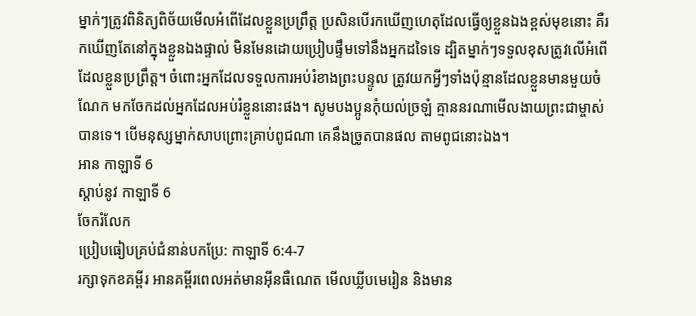ម្នាក់ៗត្រូវពិនិត្យពិច័យមើលអំពើដែលខ្លួនប្រព្រឹត្ត ប្រសិនបើរកឃើញហេតុដែលធ្វើឲ្យខ្លួនឯងខ្ពស់មុខនោះ គឺរកឃើញតែនៅក្នុងខ្លួនឯងផ្ទាល់ មិនមែនដោយប្រៀបផ្ទឹមទៅនឹងអ្នកដទៃទេ ដ្បិតម្នាក់ៗទទួលខុសត្រូវលើអំពើដែលខ្លួនប្រព្រឹត្ត។ ចំពោះអ្នកដែលទទួលការអប់រំខាងព្រះបន្ទូល ត្រូវយកអ្វីៗទាំងប៉ុន្មានដែលខ្លួនមានមួយចំណែក មកចែកដល់អ្នកដែលអប់រំខ្លួននោះផង។ សូមបងប្អូនកុំយល់ច្រឡំ គ្មាននរណាមើលងាយព្រះជាម្ចាស់បានទេ។ បើមនុស្សម្នាក់សាបព្រោះគ្រាប់ពូជណា គេនឹងច្រូតបានផល តាមពូជនោះឯង។
អាន កាឡាទី 6
ស្ដាប់នូវ កាឡាទី 6
ចែករំលែក
ប្រៀបធៀបគ្រប់ជំនាន់បកប្រែ: កាឡាទី 6:4-7
រក្សាទុកខគម្ពីរ អានគម្ពីរពេលអត់មានអ៊ីនធឺណេត មើលឃ្លីបមេរៀន និងមាន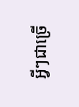អ្វីៗជាច្រើ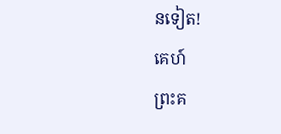នទៀត!
គេហ៍
ព្រះគ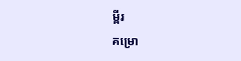ម្ពីរ
គម្រោ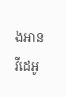ងអាន
វីដេអូ